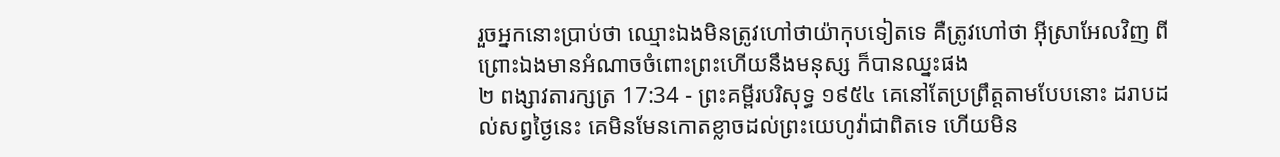រួចអ្នកនោះប្រាប់ថា ឈ្មោះឯងមិនត្រូវហៅថាយ៉ាកុបទៀតទេ គឺត្រូវហៅថា អ៊ីស្រាអែលវិញ ពីព្រោះឯងមានអំណាចចំពោះព្រះហើយនឹងមនុស្ស ក៏បានឈ្នះផង
២ ពង្សាវតារក្សត្រ 17:34 - ព្រះគម្ពីរបរិសុទ្ធ ១៩៥៤ គេនៅតែប្រព្រឹត្តតាមបែបនោះ ដរាបដល់សព្វថ្ងៃនេះ គេមិនមែនកោតខ្លាចដល់ព្រះយេហូវ៉ាជាពិតទេ ហើយមិន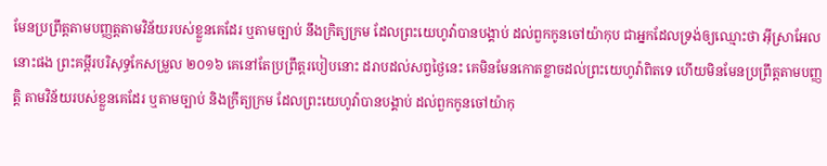មែនប្រព្រឹត្តតាមបញ្ញត្តតាមវិន័យរបស់ខ្លួនគេដែរ ឬតាមច្បាប់ នឹងក្រិត្យក្រម ដែលព្រះយេហូវ៉ាបានបង្គាប់ ដល់ពួកកូនចៅយ៉ាកុប ជាអ្នកដែលទ្រង់ឲ្យឈ្មោះថា អ៊ីស្រាអែល នោះផង ព្រះគម្ពីរបរិសុទ្ធកែសម្រួល ២០១៦ គេនៅតែប្រព្រឹត្តរបៀបនោះ ដរាបដល់សព្វថ្ងៃនេះ គេមិនមែនកោតខ្លាចដល់ព្រះយេហូវ៉ាពិតទេ ហើយមិនមែនប្រព្រឹត្តតាមបញ្ញត្តិ តាមវិន័យរបស់ខ្លួនគេដែរ ឬតាមច្បាប់ និងក្រឹត្យក្រម ដែលព្រះយេហូវ៉ាបានបង្គាប់ ដល់ពួកកូនចៅយ៉ាកុ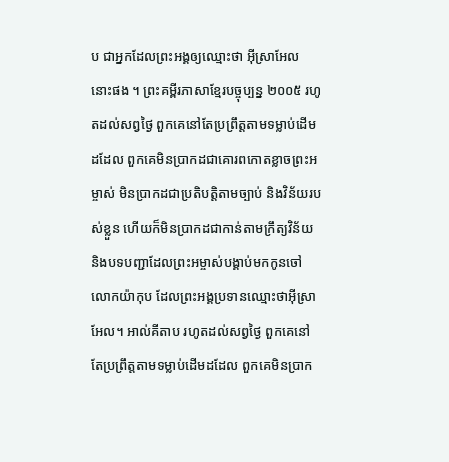ប ជាអ្នកដែលព្រះអង្គឲ្យឈ្មោះថា អ៊ីស្រាអែល នោះផង ។ ព្រះគម្ពីរភាសាខ្មែរបច្ចុប្បន្ន ២០០៥ រហូតដល់សព្វថ្ងៃ ពួកគេនៅតែប្រព្រឹត្តតាមទម្លាប់ដើមដដែល ពួកគេមិនប្រាកដជាគោរពកោតខ្លាចព្រះអម្ចាស់ មិនប្រាកដជាប្រតិបត្តិតាមច្បាប់ និងវិន័យរបស់ខ្លួន ហើយក៏មិនប្រាកដជាកាន់តាមក្រឹត្យវិន័យ និងបទបញ្ជាដែលព្រះអម្ចាស់បង្គាប់មកកូនចៅលោកយ៉ាកុប ដែលព្រះអង្គប្រទានឈ្មោះថាអ៊ីស្រាអែល។ អាល់គីតាប រហូតដល់សព្វថ្ងៃ ពួកគេនៅតែប្រព្រឹត្តតាមទម្លាប់ដើមដដែល ពួកគេមិនប្រាក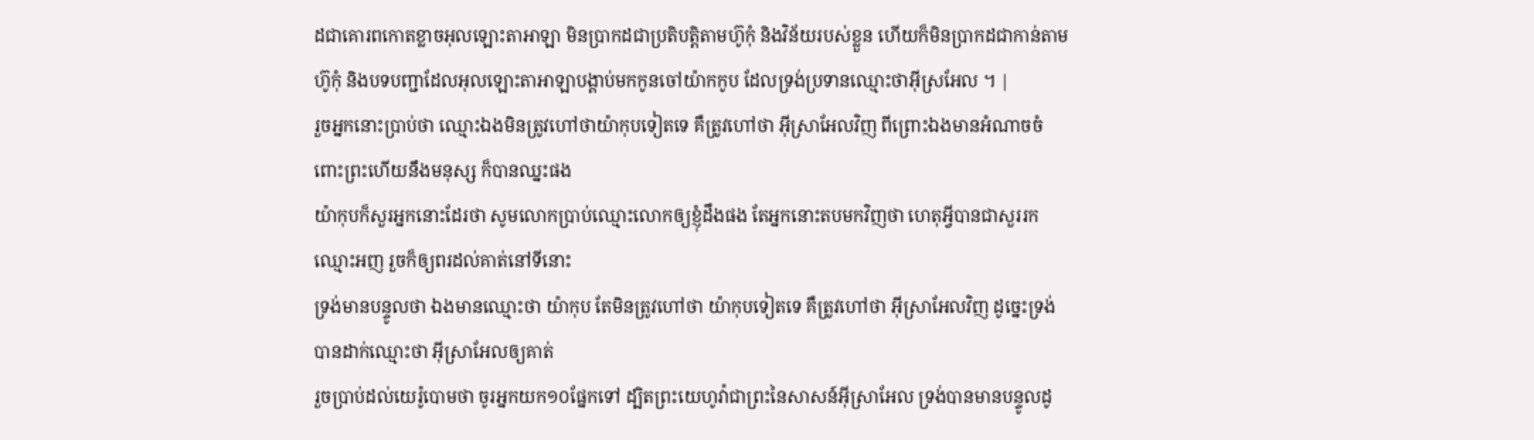ដជាគោរពកោតខ្លាចអុលឡោះតាអាឡា មិនប្រាកដជាប្រតិបត្តិតាមហ៊ូកុំ និងវិន័យរបស់ខ្លួន ហើយក៏មិនប្រាកដជាកាន់តាមហ៊ូកុំ និងបទបញ្ជាដែលអុលឡោះតាអាឡាបង្គាប់មកកូនចៅយ៉ាកកូប ដែលទ្រង់ប្រទានឈ្មោះថាអ៊ីស្រអែល ។ |
រួចអ្នកនោះប្រាប់ថា ឈ្មោះឯងមិនត្រូវហៅថាយ៉ាកុបទៀតទេ គឺត្រូវហៅថា អ៊ីស្រាអែលវិញ ពីព្រោះឯងមានអំណាចចំពោះព្រះហើយនឹងមនុស្ស ក៏បានឈ្នះផង
យ៉ាកុបក៏សួរអ្នកនោះដែរថា សូមលោកប្រាប់ឈ្មោះលោកឲ្យខ្ញុំដឹងផង តែអ្នកនោះតបមកវិញថា ហេតុអ្វីបានជាសួររកឈ្មោះអញ រួចក៏ឲ្យពរដល់គាត់នៅទីនោះ
ទ្រង់មានបន្ទូលថា ឯងមានឈ្មោះថា យ៉ាកុប តែមិនត្រូវហៅថា យ៉ាកុបទៀតទេ គឺត្រូវហៅថា អ៊ីស្រាអែលវិញ ដូច្នេះទ្រង់បានដាក់ឈ្មោះថា អ៊ីស្រាអែលឲ្យគាត់
រួចប្រាប់ដល់យេរ៉ូបោមថា ចូរអ្នកយក១០ផ្នែកទៅ ដ្បិតព្រះយេហូវ៉ាជាព្រះនៃសាសន៍អ៊ីស្រាអែល ទ្រង់បានមានបន្ទូលដូ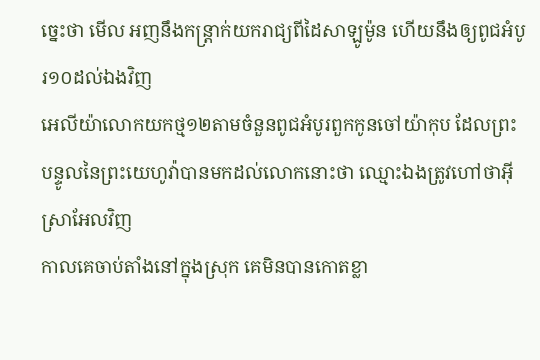ច្នេះថា មើល អញនឹងកន្ត្រាក់យករាជ្យពីដៃសាឡូម៉ូន ហើយនឹងឲ្យពូជអំបូរ១០ដល់ឯងវិញ
អេលីយ៉ាលោកយកថ្ម១២តាមចំនួនពូជអំបូរពួកកូនចៅយ៉ាកុប ដែលព្រះបន្ទូលនៃព្រះយេហូវ៉ាបានមកដល់លោកនោះថា ឈ្មោះឯងត្រូវហៅថាអ៊ីស្រាអែលវិញ
កាលគេចាប់តាំងនៅក្នុងស្រុក គេមិនបានកោតខ្លា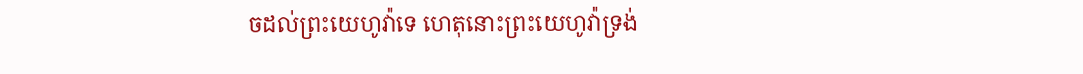ចដល់ព្រះយេហូវ៉ាទេ ហេតុនោះព្រះយេហូវ៉ាទ្រង់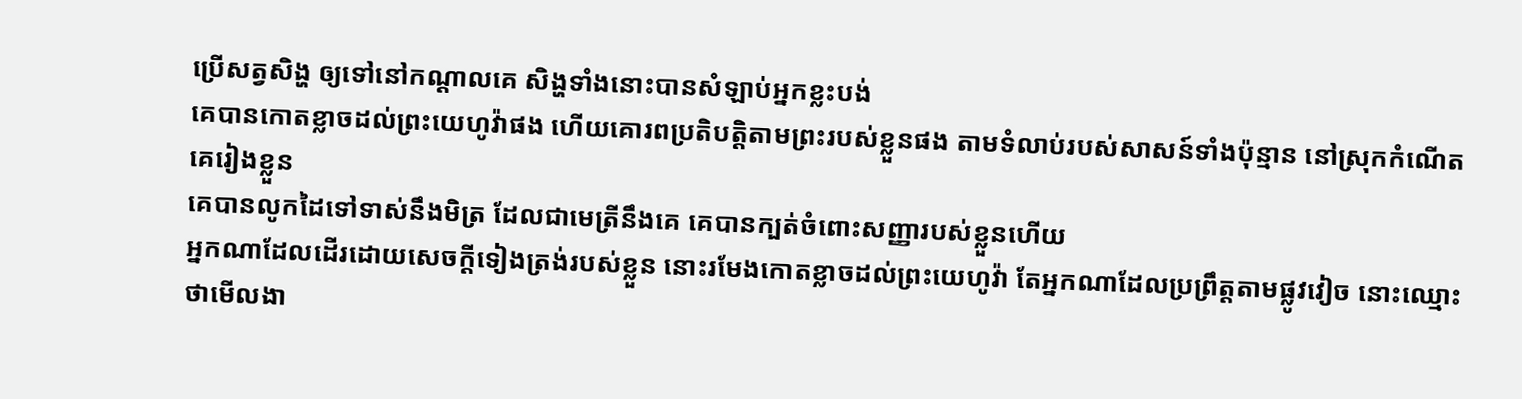ប្រើសត្វសិង្ហ ឲ្យទៅនៅកណ្តាលគេ សិង្ហទាំងនោះបានសំឡាប់អ្នកខ្លះបង់
គេបានកោតខ្លាចដល់ព្រះយេហូវ៉ាផង ហើយគោរពប្រតិបត្តិតាមព្រះរបស់ខ្លួនផង តាមទំលាប់របស់សាសន៍ទាំងប៉ុន្មាន នៅស្រុកកំណើតគេរៀងខ្លួន
គេបានលូកដៃទៅទាស់នឹងមិត្រ ដែលជាមេត្រីនឹងគេ គេបានក្បត់ចំពោះសញ្ញារបស់ខ្លួនហើយ
អ្នកណាដែលដើរដោយសេចក្ដីទៀងត្រង់របស់ខ្លួន នោះរមែងកោតខ្លាចដល់ព្រះយេហូវ៉ា តែអ្នកណាដែលប្រព្រឹត្តតាមផ្លូវវៀច នោះឈ្មោះថាមើលងា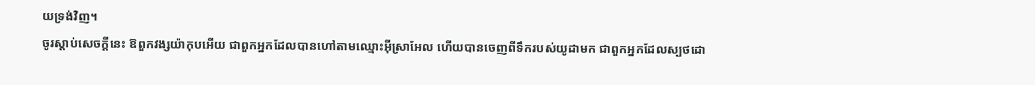យទ្រង់វិញ។
ចូរស្តាប់សេចក្ដីនេះ ឱពួកវង្សយ៉ាកុបអើយ ជាពួកអ្នកដែលបានហៅតាមឈ្មោះអ៊ីស្រាអែល ហើយបានចេញពីទឹករបស់យូដាមក ជាពួកអ្នកដែលស្បថដោ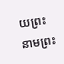យព្រះនាមព្រះ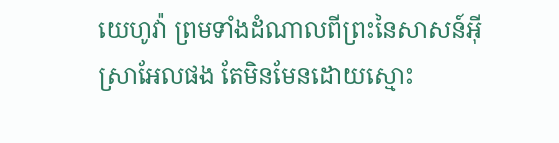យេហូវ៉ា ព្រមទាំងដំណាលពីព្រះនៃសាសន៍អ៊ីស្រាអែលផង តែមិនមែនដោយស្មោះ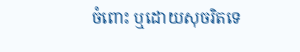ចំពោះ ឬដោយសុចរិតទេ